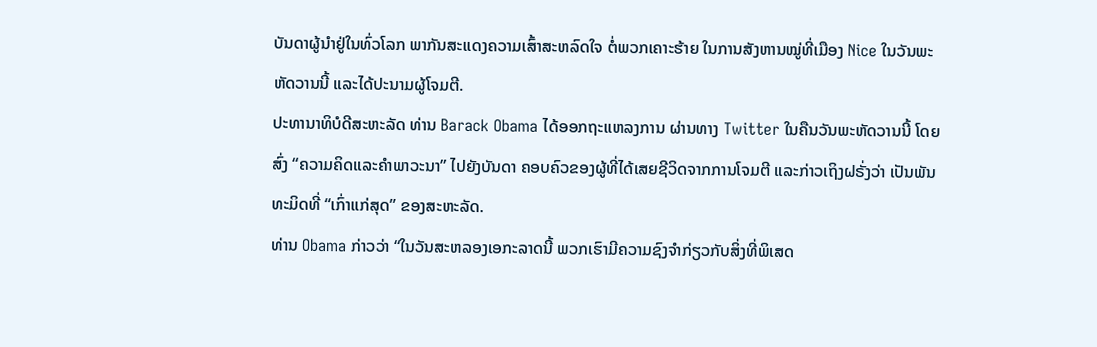ບັນດາຜູ້ນຳຢູ່ໃນທົ່ວໂລກ ພາກັນສະແດງຄວາມເສົ້າສະຫລົດໃຈ ຕໍ່ພວກເຄາະຮ້າຍ ໃນການສັງຫານໝູ່ທີ່ເມືອງ Nice ໃນວັນພະຫັດວານນີ້ ແລະໄດ້ປະນາມຜູ້ໂຈມຕີ.
ປະທານາທິບໍດີສະຫະລັດ ທ່ານ Barack Obama ໄດ້ອອກຖະແຫລງການ ຜ່ານທາງ Twitter ໃນຄືນວັນພະຫັດວານນີ້ ໂດຍສົ່ງ “ຄວາມຄິດແລະຄຳພາວະນາ” ໄປຍັງບັນດາ ຄອບຄົວຂອງຜູ້ທີ່ໄດ້ເສຍຊີວິດຈາກການໂຈມຕີ ແລະກ່າວເຖິງຝຣັ່ງວ່າ ເປັນພັນທະມິດທີ່ “ເກົ່າແກ່ສຸດ” ຂອງສະຫະລັດ.
ທ່ານ Obama ກ່າວວ່າ “ໃນວັນສະຫລອງເອກະລາດນີ້ ພວກເຮົາມີຄວາມຊົງຈຳກ່ຽວກັບສິ່ງທີ່ພິເສດ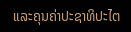ແລະຄຸນຄ່າປະຊາທິປະໄຕ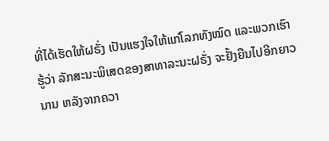ທີ່ໄດ້ເຮັດໃຫ້ຝຣັ່ງ ເປັນແຮງໃຈໃຫ້ແກ່ໂລກທັງໝົດ ແລະພວກເຮົາຮູ້ວ່າ ລັກສະນະພິເສດຂອງສາທາລະນະຝຣັ່ງ ຈະຢັ້ງຍືນໄປອີກຍາວນານ ຫລັງຈາກຄວາ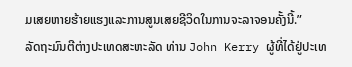ມເສຍຫາຍຮ້າຍແຮງແລະການສູນເສຍຊີວິດໃນການຈະລາຈອນຄັ້ງນີ້.”
ລັດຖະມົນຕີຕ່າງປະເທດສະຫະລັດ ທ່ານ John Kerry ຜູ້ທີ່ໄດ້ຢູ່ປະເທ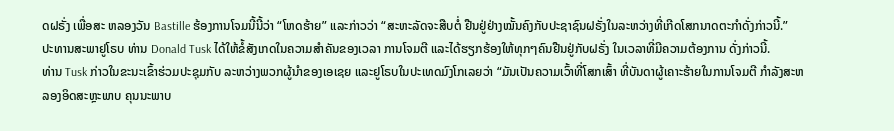ດຝຣັ່ງ ເພື່ອສະ ຫລອງວັນ Bastille ຮ້ອງການໂຈມນີ້ນີ້ວ່າ “ໂຫດຮ້າຍ” ແລະກ່າວວ່າ “ສະຫະລັດຈະສືບຕໍ່ ຢືນຢູ່ຢ່າງໝັ້ນຄົງກັບປະຊາຊົນຝຣັ່ງໃນລະຫວ່າງທີ່ເກີດໂສກນາດຕະກຳດັ່ງກ່າວນີ້.”
ປະທານສະພາຢູໂຣບ ທ່ານ Donald Tusk ໄດ້ໃຫ້ຂໍ້ສັງເກດໃນຄວາມສຳຄັນຂອງເວລາ ການໂຈມຕີ ແລະໄດ້ຮຽກຮ້ອງໃຫ້ທຸກໆຄົນຢືນຢູ່ກັບຝຣັ່ງ ໃນເວລາທີ່ມີຄວາມຕ້ອງການ ດັ່ງກ່າວນີ້.
ທ່ານ Tusk ກ່າວໃນຂະນະເຂົ້າຮ່ວມປະຊຸມກັບ ລະຫວ່າງພວກຜູ້ນຳຂອງເອເຊຍ ແລະຢູໂຣບໃນປະເທດມົງໂກເລຍວ່າ “ມັນເປັນຄວາມເວົ້າທີ່ໂສກເສົ້າ ທີ່ບັນດາຜູ້ເຄາະຮ້າຍໃນການໂຈມຕີ ກຳລັງສະຫລອງອິດສະຫຼະພາບ ຄຸນນະພາບ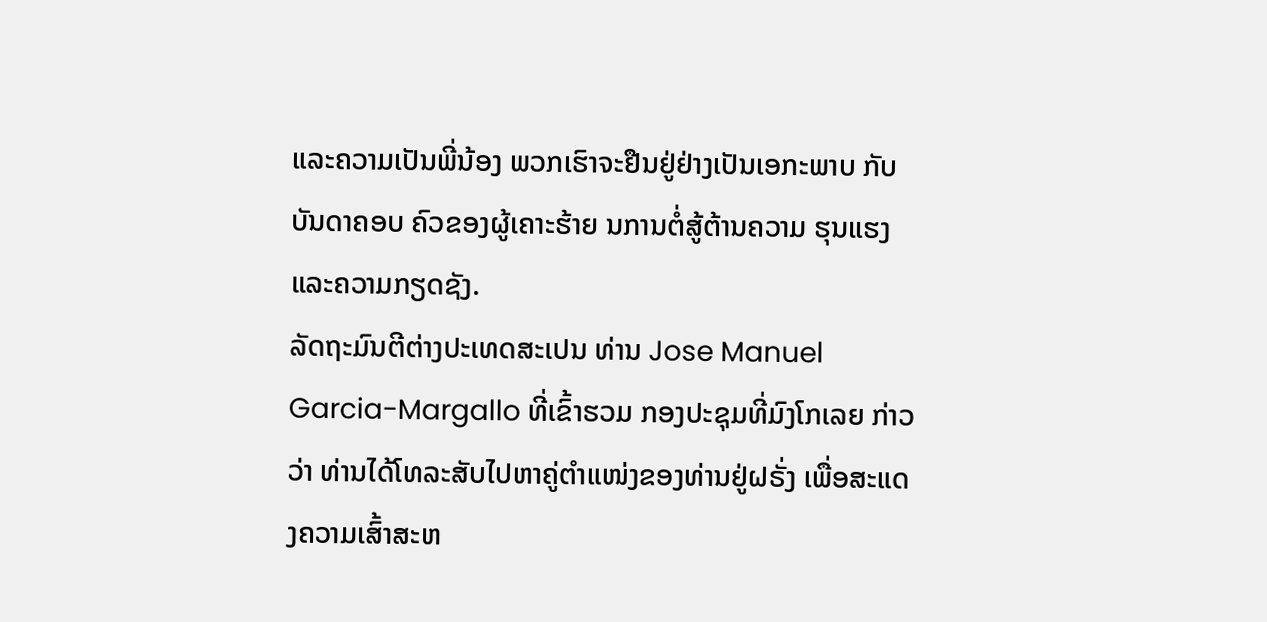ແລະຄວາມເປັນພີ່ນ້ອງ ພວກເຮົາຈະຢືນຢູ່ຢ່າງເປັນເອກະພາບ ກັບບັນດາຄອບ ຄົວຂອງຜູ້ເຄາະຮ້າຍ ນການຕໍ່ສູ້ຕ້ານຄວາມ ຮຸນແຮງ ແລະຄວາມກຽດຊັງ.
ລັດຖະມົນຕີຕ່າງປະເທດສະເປນ ທ່ານ Jose Manuel Garcia-Margallo ທີ່ເຂົ້າຮວມ ກອງປະຊຸມທີ່ມົງໂກເລຍ ກ່າວວ່າ ທ່ານໄດ້ໂທລະສັບໄປຫາຄູ່ຕຳແໜ່ງຂອງທ່ານຢູ່ຝຣັ່ງ ເພື່ອສະແດງຄວາມເສົ້າສະຫ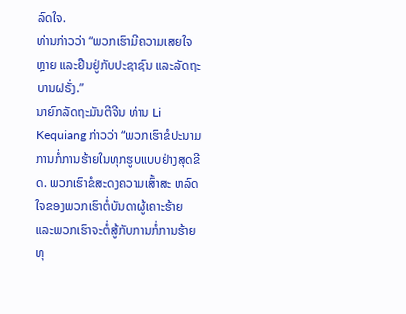ລົດໃຈ.
ທ່ານກ່າວວ່າ “ພວກເຮົາມີຄວາມເສຍໃຈຫຼາຍ ແລະຢືນຢູ່ກັບປະຊາຊົນ ແລະລັດຖະບານຝຣັ່ງ.”
ນາຍົກລັດຖະມັນຕີຈີນ ທ່ານ Li Kequiang ກ່າວວ່າ “ພວກເຮົາຂໍປະນາມການກໍ່ການຮ້າຍໃນທຸກຮູບແບບຢ່າງສຸດຂີດ. ພວກເຮົາຂໍສະດງຄວາມເສົ້າສະ ຫລົດໃຈຂອງພວກເຮົາຕໍ່ບັນດາຜູ້ເຄາະຮ້າຍ ແລະພວກເຮົາຈະຕໍ່ສູ້ກັບການກໍ່ການຮ້າຍທຸ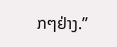ກໆຢ່າງ.”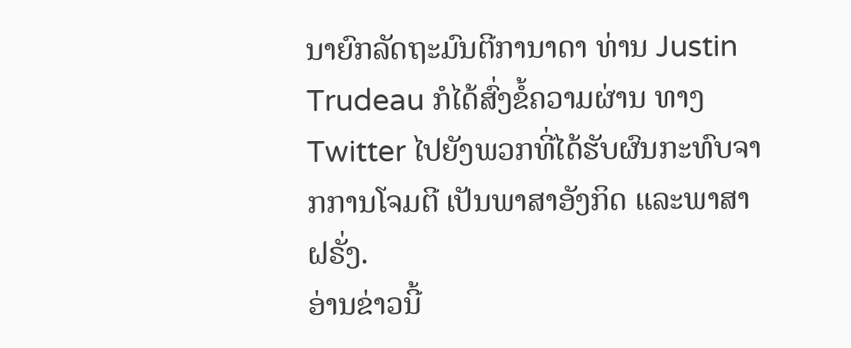ນາຍົກລັດຖະມົນຕີການາດາ ທ່ານ Justin Trudeau ກໍໄດ້ສົ່ງຂໍ້ຄວາມຜ່ານ ທາງ Twitter ໄປຍັງພວກທີ່ໄດ້ຮັບຜົນກະທົບຈາກການໂຈມຕີ ເປັນພາສາອັງກິດ ແລະພາສາຝຣັ່ງ.
ອ່ານຂ່າວນີ້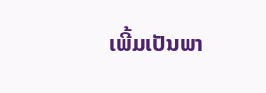ເພີ້ມເປັນພາ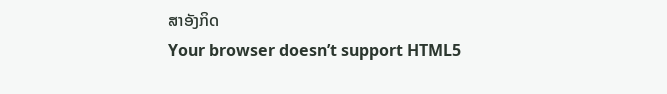ສາອັງກິດ
Your browser doesn’t support HTML5